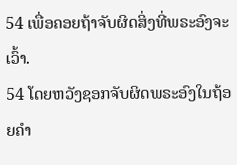54 ເພື່ອຄອຍຖ້າຈັບຜິດສິ່ງທີ່ພຣະອົງຈະເວົ້າ.
54 ໂດຍຫວັງຊອກຈັບຜິດພຣະອົງໃນຖ້ອຍຄຳ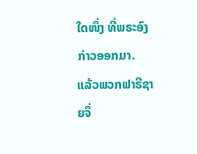ໃດໜຶ່ງ ທີ່ພຣະອົງກ່າວອອກມາ.
ແລ້ວພວກຟາຣີຊາຍຈຶ່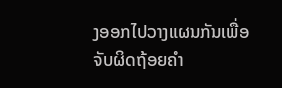ງອອກໄປວາງແຜນກັນເພື່ອຈັບຜິດຖ້ອຍຄຳ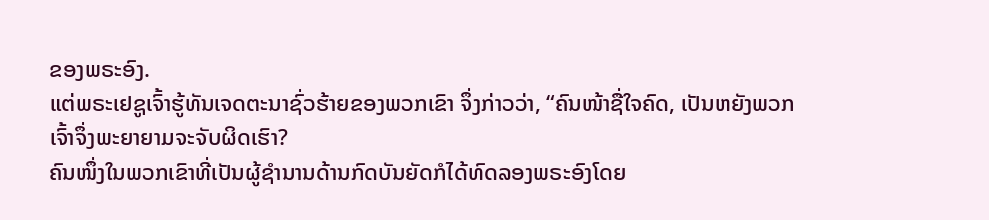ຂອງພຣະອົງ.
ແຕ່ພຣະເຢຊູເຈົ້າຮູ້ທັນເຈດຕະນາຊົ່ວຮ້າຍຂອງພວກເຂົາ ຈຶ່ງກ່າວວ່າ, “ຄົນໜ້າຊື່ໃຈຄົດ, ເປັນຫຍັງພວກເຈົ້າຈຶ່ງພະຍາຍາມຈະຈັບຜິດເຮົາ?
ຄົນໜຶ່ງໃນພວກເຂົາທີ່ເປັນຜູ້ຊຳນານດ້ານກົດບັນຍັດກໍໄດ້ທົດລອງພຣະອົງໂດຍ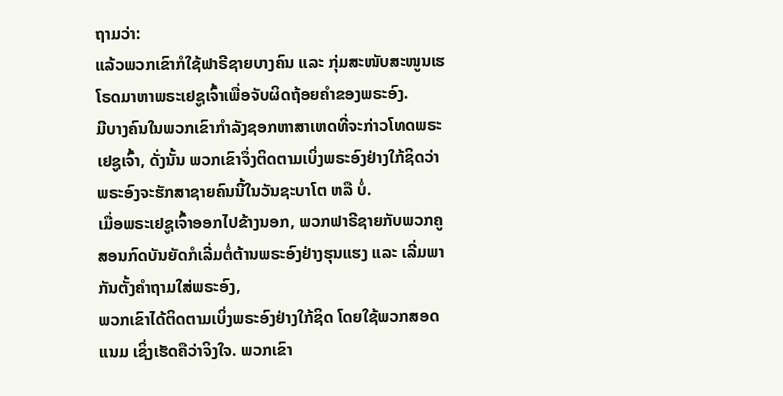ຖາມວ່າ:
ແລ້ວພວກເຂົາກໍໃຊ້ຟາຣີຊາຍບາງຄົນ ແລະ ກຸ່ມສະໜັບສະໜູນເຮໂຣດມາຫາພຣະເຢຊູເຈົ້າເພື່ອຈັບຜິດຖ້ອຍຄຳຂອງພຣະອົງ.
ມີບາງຄົນໃນພວກເຂົາກຳລັງຊອກຫາສາເຫດທີ່ຈະກ່າວໂທດພຣະເຢຊູເຈົ້າ, ດັ່ງນັ້ນ ພວກເຂົາຈຶ່ງຕິດຕາມເບິ່ງພຣະອົງຢ່າງໃກ້ຊິດວ່າພຣະອົງຈະຮັກສາຊາຍຄົນນີ້ໃນວັນຊະບາໂຕ ຫລື ບໍ່.
ເມື່ອພຣະເຢຊູເຈົ້າອອກໄປຂ້າງນອກ, ພວກຟາຣີຊາຍກັບພວກຄູສອນກົດບັນຍັດກໍເລີ່ມຕໍ່ຕ້ານພຣະອົງຢ່າງຮຸນແຮງ ແລະ ເລີ່ມພາກັນຕັ້ງຄຳຖາມໃສ່ພຣະອົງ,
ພວກເຂົາໄດ້ຕິດຕາມເບິ່ງພຣະອົງຢ່າງໃກ້ຊິດ ໂດຍໃຊ້ພວກສອດແນມ ເຊິ່ງເຮັດຄືວ່າຈິງໃຈ. ພວກເຂົາ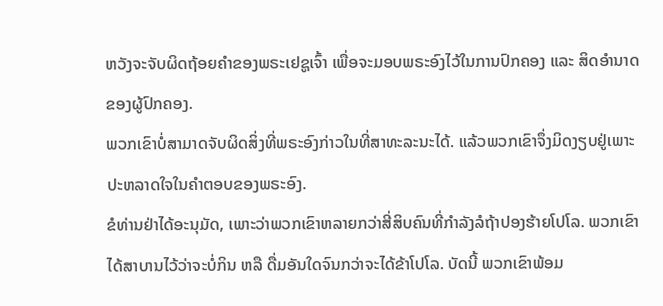ຫວັງຈະຈັບຜິດຖ້ອຍຄຳຂອງພຣະເຢຊູເຈົ້າ ເພື່ອຈະມອບພຣະອົງໄວ້ໃນການປົກຄອງ ແລະ ສິດອຳນາດຂອງຜູ້ປົກຄອງ.
ພວກເຂົາບໍ່ສາມາດຈັບຜິດສິ່ງທີ່ພຣະອົງກ່າວໃນທີ່ສາທະລະນະໄດ້. ແລ້ວພວກເຂົາຈຶ່ງມິດງຽບຢູ່ເພາະປະຫລາດໃຈໃນຄຳຕອບຂອງພຣະອົງ.
ຂໍທ່ານຢ່າໄດ້ອະນຸມັດ, ເພາະວ່າພວກເຂົາຫລາຍກວ່າສີ່ສິບຄົນທີ່ກຳລັງລໍຖ້າປອງຮ້າຍໂປໂລ. ພວກເຂົາໄດ້ສາບານໄວ້ວ່າຈະບໍ່ກິນ ຫລື ດື່ມອັນໃດຈົນກວ່າຈະໄດ້ຂ້າໂປໂລ. ບັດນີ້ ພວກເຂົາພ້ອມ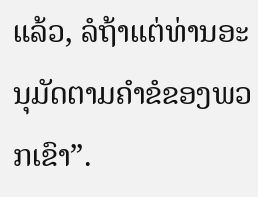ແລ້ວ, ລໍຖ້າແຕ່ທ່ານອະນຸມັດຕາມຄຳຂໍຂອງພວກເຂົາ”.